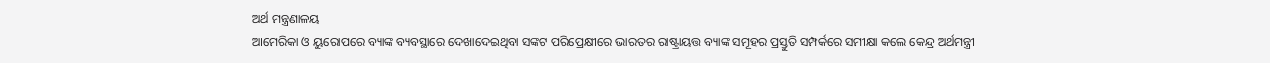ଅର୍ଥ ମନ୍ତ୍ରଣାଳୟ
ଆମେରିକା ଓ ୟୁରୋପରେ ବ୍ୟାଙ୍କ ବ୍ୟବସ୍ଥାରେ ଦେଖାଦେଇଥିବା ସଙ୍କଟ ପରିପ୍ରେକ୍ଷୀରେ ଭାରତର ରାଷ୍ଟ୍ରାୟତ୍ତ ବ୍ୟାଙ୍କ ସମୂହର ପ୍ରସ୍ତୁତି ସମ୍ପର୍କରେ ସମୀକ୍ଷା କଲେ କେନ୍ଦ୍ର ଅର୍ଥମନ୍ତ୍ରୀ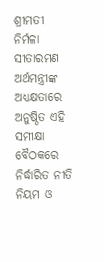ଶ୍ରୀମତୀ ନିର୍ମଳା ସୀତାରମଣ
ଅର୍ଥମନ୍ତ୍ରୀଙ୍କ ଅଧ୍ୟକ୍ଷତାରେ ଅନୁଷ୍ଠିତ ଏହି ସମୀକ୍ଷା ବୈଠକରେ ନିର୍ଦ୍ଧାରିତ ନୀତି ନିୟମ ଓ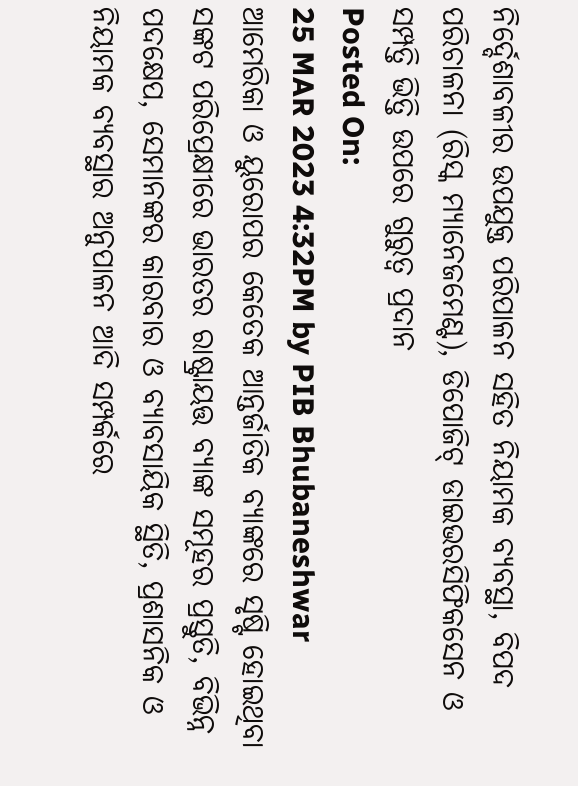ନିର୍ଦ୍ଦେଶାବଳୀର ଉପଯୁକ୍ତ ପରିପାଳନ ସହିତ ନିୟାମକ ବ୍ୟବସ୍ଥା, ବିପଦ ପରିଚାଳନା (ରିସ୍କ ମ୍ୟାନେଜମେଣ୍ଟ), ଡିପୋଜିଟ୍ ଡାଇଭରସିଫିକସେନ ଓ ସମ୍ପତ୍ତି ଭିତ୍ତି ଉପରେ ଗୁରୁତ୍ୱ ପ୍ରଦାନ
Posted On:
25 MAR 2023 4:32PM by PIB Bhubaneshwar
ଆମେରିକା ଓ ୟୁରୋପର କେତେକ ଆନ୍ତର୍ଜାତିକ ବ୍ୟାଙ୍କରେ ସୃଷ୍ଟି ହୋଇଥିବା ସଙ୍କଟ ପରିପ୍ରେକ୍ଷୀରେ ଭାରତର ରାଷ୍ଟ୍ରାୟତ୍ତ ବ୍ୟାଙ୍କ ସମୂହର ପ୍ରସ୍ତୁତି, ବିଭିନ୍ନ ପଦକ୍ଷେପ, ସେମାନଙ୍କର କାରବାର ଓ ବ୍ୟାବସାୟିକ ସ୍ଥିତି, ପ୍ରଶାସନିକ ଓ ନିୟାମକ ବ୍ୟବସ୍ଥାର ଅନୁପାଳନ ଆଦି ସମ୍ପର୍କରେ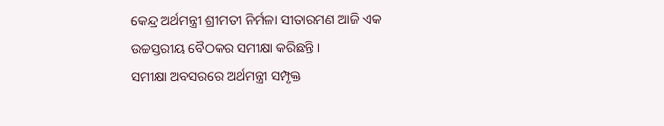କେନ୍ଦ୍ର ଅର୍ଥମନ୍ତ୍ରୀ ଶ୍ରୀମତୀ ନିର୍ମଳା ସୀତାରମଣ ଆଜି ଏକ ଉଚ୍ଚସ୍ତରୀୟ ବୈଠକର ସମୀକ୍ଷା କରିଛନ୍ତି ।
ସମୀକ୍ଷା ଅବସରରେ ଅର୍ଥମନ୍ତ୍ରୀ ସମ୍ପୃକ୍ତ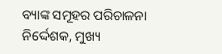ବ୍ୟାଙ୍କ ସମୂହର ପରିଚାଳନା ନିର୍ଦ୍ଦେଶକ, ମୁଖ୍ୟ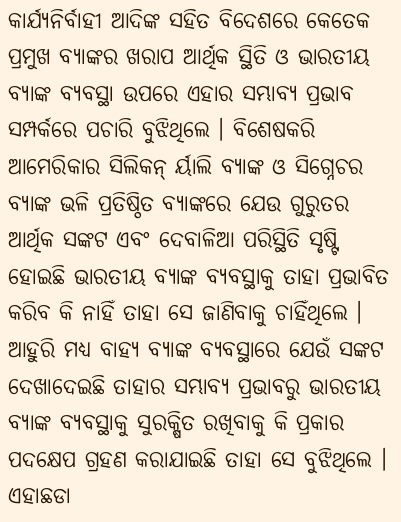କାର୍ଯ୍ୟନିର୍ବାହୀ ଆଦିଙ୍କ ସହିତ ବିଦେଶରେ କେତେକ ପ୍ରମୁଖ ବ୍ୟାଙ୍କର ଖରାପ ଆର୍ଥିକ ସ୍ଥିତି ଓ ଭାରତୀୟ ବ୍ୟାଙ୍କ ବ୍ୟବସ୍ଥା ଉପରେ ଏହାର ସମ୍ଭାବ୍ୟ ପ୍ରଭାବ ସମ୍ପର୍କରେ ପଚାରି ବୁଝିଥିଲେ । ବିଶେଷକରି ଆମେରିକାର ସିଲିକନ୍ ର୍ୟାଲି ବ୍ୟାଙ୍କ ଓ ସିଗ୍ନେଚର ବ୍ୟାଙ୍କ ଭଳି ପ୍ରତିଷ୍ଠିତ ବ୍ୟାଙ୍କରେ ଯେଉ ଗୁରୁତର ଆର୍ଥିକ ସଙ୍କଟ ଏବଂ ଦେବାଳିଆ ପରିସ୍ଥିତି ସୃଷ୍ଟି ହୋଇଛି ଭାରତୀୟ ବ୍ୟାଙ୍କ ବ୍ୟବସ୍ଥାକୁ ତାହା ପ୍ରଭାବିତ କରିବ କି ନାହିଁ ତାହା ସେ ଜାଣିବାକୁ ଚାହିଁଥିଲେ । ଆହୁରି ମଧ୍ୟ ବାହ୍ୟ ବ୍ୟାଙ୍କ ବ୍ୟବସ୍ଥାରେ ଯେଉଁ ସଙ୍କଟ ଦେଖାଦେଇଛି ତାହାର ସମ୍ଭାବ୍ୟ ପ୍ରଭାବରୁ ଭାରତୀୟ ବ୍ୟାଙ୍କ ବ୍ୟବସ୍ଥାକୁ ସୁରକ୍ଷିତ ରଖିବାକୁ କି ପ୍ରକାର ପଦକ୍ଷେପ ଗ୍ରହଣ କରାଯାଇଛି ତାହା ସେ ବୁଝିଥିଲେ ।
ଏହାଛଡା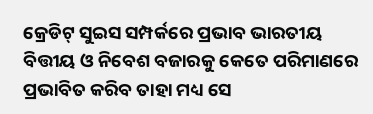କ୍ରେଡିଟ୍ ସୁଇସ ସମ୍ପର୍କରେ ପ୍ରଭାବ ଭାରତୀୟ ବିତ୍ତୀୟ ଓ ନିବେଶ ବଜାରକୁ କେତେ ପରିମାଣରେ ପ୍ରଭାବିତ କରିବ ତାହା ମଧ୍ୟ ସେ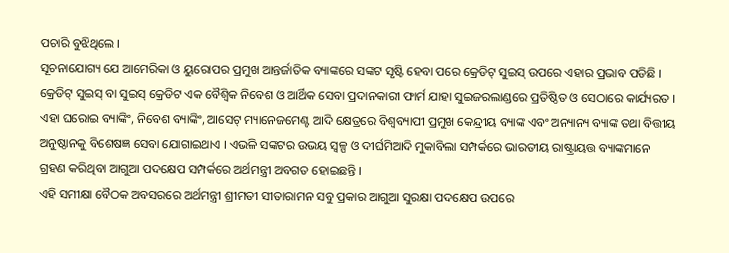ପଚାରି ବୁଝିଥିଲେ ।
ସୂଚନାଯୋଗ୍ୟ ଯେ ଆମେରିକା ଓ ୟୁରୋପର ପ୍ରମୁଖ ଆନ୍ତର୍ଜାତିକ ବ୍ୟାଙ୍କରେ ସଙ୍କଟ ସୃଷ୍ଟି ହେବା ପରେ କ୍ରେଡିଟ୍ ସୁଇସ୍ ଉପରେ ଏହାର ପ୍ରଭାବ ପଡିଛି । କ୍ରେଡିଟ୍ ସୁଇସ୍ ବା ସୁଇସ୍ କ୍ରେଡିଟ ଏକ ବୈଶ୍ୱିକ ନିବେଶ ଓ ଆର୍ଥିକ ସେବା ପ୍ରଦାନକାରୀ ଫାର୍ମ ଯାହା ସୁଇଜରଲାଣ୍ଡରେ ପ୍ରତିଷ୍ଠିତ ଓ ସେଠାରେ କାର୍ଯ୍ୟରତ । ଏହା ଘରୋଇ ବ୍ୟାଙ୍କିଂ, ନିବେଶ ବ୍ୟାଙ୍କିଂ, ଆସେଟ୍ ମ୍ୟାନେଜମେଣ୍ଟ ଆଦି କ୍ଷେତ୍ରରେ ବିଶ୍ୱବ୍ୟାପୀ ପ୍ରମୁଖ କେନ୍ଦ୍ରୀୟ ବ୍ୟାଙ୍କ ଏବଂ ଅନ୍ୟାନ୍ୟ ବ୍ୟାଙ୍କ ତଥା ବିତ୍ତୀୟ ଅନୁଷ୍ଠାନକୁ ବିଶେଷଜ୍ଞ ସେବା ଯୋଗାଇଥାଏ । ଏଭଳି ସଙ୍କଟର ଉଭୟ ସ୍ୱଳ୍ପ ଓ ଦୀର୍ଘମିଆଦି ମୁକାବିଲା ସମ୍ପର୍କରେ ଭାରତୀୟ ରାଷ୍ଟ୍ରାୟତ୍ତ ବ୍ୟାଙ୍କମାନେ ଗ୍ରହଣ କରିଥିବା ଆଗୁଆ ପଦକ୍ଷେପ ସମ୍ପର୍କରେ ଅର୍ଥମନ୍ତ୍ରୀ ଅବଗତ ହୋଇଛନ୍ତି ।
ଏହି ସମୀକ୍ଷା ବୈଠକ ଅବସରରେ ଅର୍ଥମନ୍ତ୍ରୀ ଶ୍ରୀମତୀ ସୀତାରାମନ ସବୁ ପ୍ରକାର ଆଗୁଆ ସୁରକ୍ଷା ପଦକ୍ଷେପ ଉପରେ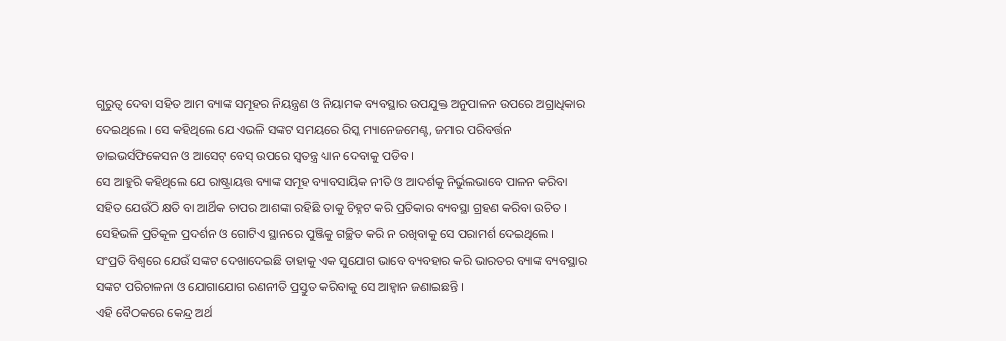ଗୁରୁତ୍ୱ ଦେବା ସହିତ ଆମ ବ୍ୟାଙ୍କ ସମୂହର ନିୟନ୍ତ୍ରଣ ଓ ନିୟାମକ ବ୍ୟବସ୍ଥାର ଉପଯୁକ୍ତ ଅନୁପାଳନ ଉପରେ ଅଗ୍ରାଧିକାର ଦେଇଥିଲେ । ସେ କହିଥିଲେ ଯେ ଏଭଳି ସଙ୍କଟ ସମୟରେ ରିସ୍କ ମ୍ୟାନେଜମେଣ୍ଟ, ଜମାର ପରିବର୍ତ୍ତନ ଡାଇଭର୍ସଫିକେସନ ଓ ଆସେଟ୍ ବେସ୍ ଉପରେ ସ୍ୱତନ୍ତ୍ର ଧ୍ୟାନ ଦେବାକୁ ପଡିବ ।
ସେ ଆହୁରି କହିଥିଲେ ଯେ ରାଷ୍ଟ୍ରାୟତ୍ତ ବ୍ୟାଙ୍କ ସମୂହ ବ୍ୟାବସାୟିକ ନୀତି ଓ ଆଦର୍ଶକୁ ନିର୍ଭୁଲଭାବେ ପାଳନ କରିବା ସହିତ ଯେଉଁଠି କ୍ଷତି ବା ଆର୍ଥିକ ଚାପର ଆଶଙ୍କା ରହିଛି ତାକୁ ଚିହ୍ନଟ କରି ପ୍ରତିକାର ବ୍ୟବସ୍ଥା ଗ୍ରହଣ କରିବା ଉଚିତ । ସେହିଭଳି ପ୍ରତିକୂଳ ପ୍ରଦର୍ଶନ ଓ ଗୋଟିଏ ସ୍ଥାନରେ ପୁଞ୍ଜିକୁ ଗଚ୍ଛିତ କରି ନ ରଖିବାକୁ ସେ ପରାମର୍ଶ ଦେଇଥିଲେ ।
ସଂପ୍ରତି ବିଶ୍ୱରେ ଯେଉଁ ସଙ୍କଟ ଦେଖାଦେଇଛି ତାହାକୁ ଏକ ସୁଯୋଗ ଭାବେ ବ୍ୟବହାର କରି ଭାରତର ବ୍ୟାଙ୍କ ବ୍ୟବସ୍ଥାର ସଙ୍କଟ ପରିଚାଳନା ଓ ଯୋଗାଯୋଗ ରଣନୀତି ପ୍ରସ୍ତୁତ କରିବାକୁ ସେ ଆହ୍ୱାନ ଜଣାଇଛନ୍ତି ।
ଏହି ବୈଠକରେ କେନ୍ଦ୍ର ଅର୍ଥ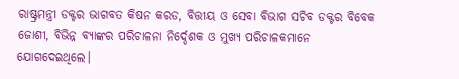ରାଷ୍ଟ୍ରମନ୍ତ୍ରୀ ଡକ୍ଟର ଭାଗବତ କିଷନ କରଡ, ବିତ୍ତୀୟ ଓ ସେବା ବିଭାଗ ସଚିବ ଡକ୍ଟର ବିବେକ ଜୋଶୀ, ବିଭିନ୍ନ ବ୍ୟାଙ୍କର ପରିଚାଳନା ନିର୍ଦ୍ଦେଶକ ଓ ମୁଖ୍ୟ ପରିଚାଳକମାନେ ଯୋଗଦେଇଥିଲେ।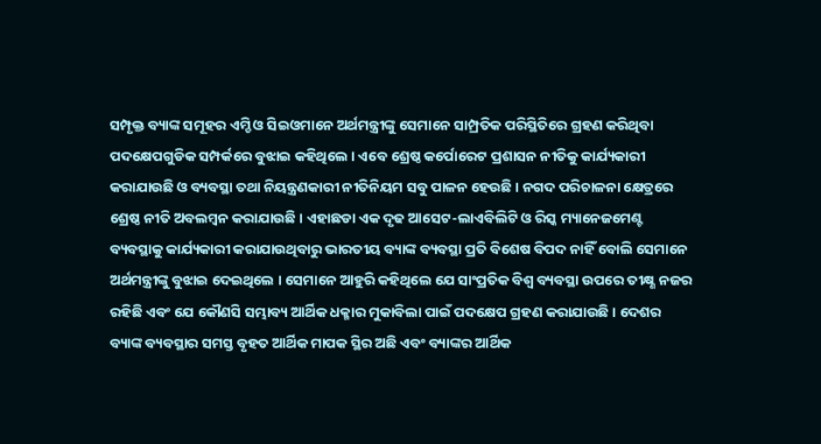ସମ୍ପୃକ୍ତ ବ୍ୟାଙ୍କ ସମୂହର ଏମ୍ଡି ଓ ସିଇଓମାନେ ଅର୍ଥମନ୍ତ୍ରୀଙ୍କୁ ସେମାନେ ସାମ୍ପ୍ରତିକ ପରିସ୍ଥିତିରେ ଗ୍ରହଣ କରିଥିବା ପଦକ୍ଷେପଗୁଡିକ ସମ୍ପର୍କରେ ବୁଝାଇ କହିଥିଲେ । ଏବେ ଶ୍ରେଷ୍ଠ କର୍ପୋରେଟ ପ୍ରଶାସନ ନୀତିକୁ କାର୍ଯ୍ୟକାରୀ କରାଯାଉଛି ଓ ବ୍ୟବସ୍ଥା ତଥା ନିୟନ୍ତ୍ରଣକାରୀ ନୀତିନିୟମ ସବୁ ପାଳନ ହେଉଛି । ନଗଦ ପରିଚାଳନା କ୍ଷେତ୍ରରେ ଶ୍ରେଷ୍ଠ ନୀତି ଅବଲମ୍ବନ କରାଯାଉଛି । ଏହାଛଡା ଏକ ଦୃଢ ଆସେଟ-ଲାଏବିଲିଟି ଓ ରିସ୍କ ମ୍ୟାନେଜମେଣ୍ଟ ବ୍ୟବସ୍ଥାକୁ କାର୍ଯ୍ୟକାରୀ କରାଯାଉଥିବାରୁ ଭାରତୀୟ ବ୍ୟାଙ୍କ ବ୍ୟବସ୍ଥା ପ୍ରତି ବିଶେଷ ବିପଦ ନାହିଁ ବୋଲି ସେମାନେ ଅର୍ଥମନ୍ତ୍ରୀଙ୍କୁ ବୁଝାଇ ଦେଇଥିଲେ । ସେମାନେ ଆହୁରି କହିଥିଲେ ଯେ ସାଂପ୍ରତିକ ବିଶ୍ୱ ବ୍ୟବସ୍ଥା ଉପରେ ତୀକ୍ଷ୍ଣ ନଜର ରହିଛି ଏବଂ ଯେ କୌଣସି ସମ୍ଭାବ୍ୟ ଆର୍ଥିକ ଧକ୍ମାର ମୁକାବିଲା ପାଇଁ ପଦକ୍ଷେପ ଗ୍ରହଣ କରାଯାଉଛି । ଦେଶର ବ୍ୟାଙ୍କ ବ୍ୟବସ୍ଥାର ସମସ୍ତ ବୃହତ ଆର୍ଥିକ ମାପକ ସ୍ଥିର ଅଛି ଏବଂ ବ୍ୟାଙ୍କର ଆର୍ଥିକ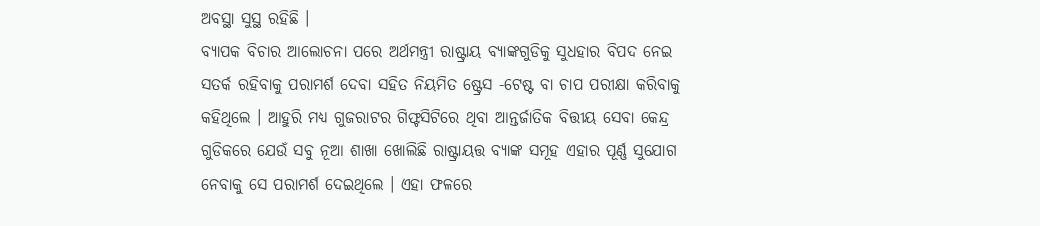ଅବସ୍ଥା ସୁସ୍ଥ ରହିଛି ।
ବ୍ୟାପକ ବିଚାର ଆଲୋଚନା ପରେ ଅର୍ଥମନ୍ତ୍ରୀ ରାଷ୍ଟ୍ରାୟ ବ୍ୟାଙ୍କଗୁଡିକୁ ସୁଧହାର ବିପଦ ନେଇ ସତର୍କ ରହିବାକୁ ପରାମର୍ଶ ଦେବା ସହିତ ନିୟମିତ ଷ୍ଟ୍ରେସ -ଟେଷ୍ଟ ବା ଚାପ ପରୀକ୍ଷା କରିବାକୁ କହିଥିଲେ । ଆହୁରି ମଧ୍ୟ ଗୁଜରାଟର ଗିଫ୍ଟସିଟିରେ ଥିବା ଆନ୍ତର୍ଜାତିକ ବିତ୍ତୀୟ ସେବା କେନ୍ଦ୍ର ଗୁଡିକରେ ଯେଉଁ ସବୁ ନୂଆ ଶାଖା ଖୋଲିଛି ରାଷ୍ଟ୍ରାୟତ୍ତ ବ୍ୟାଙ୍କ ସମୂହ ଏହାର ପୂର୍ଣ୍ଣ ସୁଯୋଗ ନେବାକୁ ସେ ପରାମର୍ଶ ଦେଇଥିଲେ । ଏହା ଫଳରେ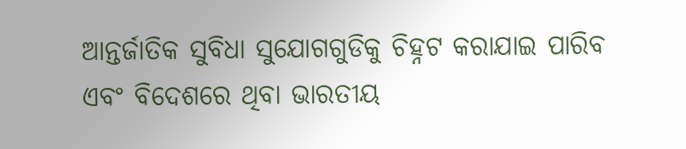ଆନ୍ତର୍ଜାତିକ ସୁବିଧା ସୁଯୋଗଗୁଡିକୁ ଚିହ୍ନଟ କରାଯାଇ ପାରିବ ଏବଂ ବିଦେଶରେ ଥିବା ଭାରତୀୟ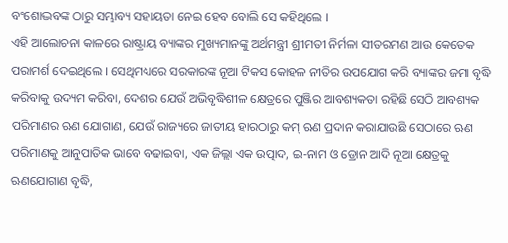ବଂଶୋଦ୍ଭବଙ୍କ ଠାରୁ ସମ୍ଭାବ୍ୟ ସହାୟତା ନେଇ ହେବ ବୋଲି ସେ କହିଥିଲେ ।
ଏହି ଆଲୋଚନା କାଳରେ ରାଷ୍ଟ୍ରାୟ ବ୍ୟାଙ୍କର ମୁଖ୍ୟମାନଙ୍କୁ ଅର୍ଥମନ୍ତ୍ରୀ ଶ୍ରୀମତୀ ନିର୍ମଳା ସୀତରମଣ ଆଉ କେତେକ ପରାମର୍ଶ ଦେଇଥିଲେ । ସେଥିମଧ୍ୟରେ ସରକାରଙ୍କ ନୂଆ ଟିକସ କୋହଳ ନୀତିର ଉପଯୋଗ କରି ବ୍ୟାଙ୍କର ଜମା ବୃଦ୍ଧି କରିବାକୁ ଉଦ୍ୟମ କରିବା, ଦେଶର ଯେଉଁ ଅଭିବୃଦ୍ଧିଶୀଳ କ୍ଷେତ୍ରରେ ପୁଞ୍ଜିର ଆବଶ୍ୟକତା ରହିଛି ସେଠି ଆବଶ୍ୟକ ପରିମାଣର ଋଣ ଯୋଗାଣ, ଯେଉଁ ରାଜ୍ୟରେ ଜାତୀୟ ହାରଠାରୁ କମ୍ ଋଣ ପ୍ରଦାନ କରାଯାଉଛି ସେଠାରେ ଋଣ ପରିମାଣକୁ ଆନୁପାତିକ ଭାବେ ବଢାଇବା, ଏକ ଜିଲ୍ଲା ଏକ ଉତ୍ପାଦ, ଇ-ନାମ ଓ ଡ୍ରୋନ ଆଦି ନୂଆ କ୍ଷେତ୍ରକୁ ଋଣଯୋଗାଣ ବୃଦ୍ଧି,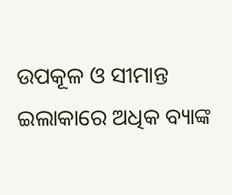ଉପକୂଳ ଓ ସୀମାନ୍ତ ଇଲାକାରେ ଅଧିକ ବ୍ୟାଙ୍କ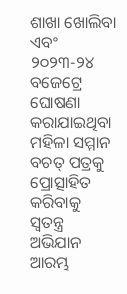ଶାଖା ଖୋଲିବା ଏବଂ ୨୦୨୩-୨୪ ବଜେଟ୍ରେ ଘୋଷଣା କରାଯାଇଥିବା ମହିଳା ସମ୍ମାନ ବଚତ୍ ପତ୍ରକୁ ପ୍ରୋତ୍ସାହିତ କରିବାକୁ ସ୍ୱତନ୍ତ୍ର ଅଭିଯାନ ଆରମ୍ଭ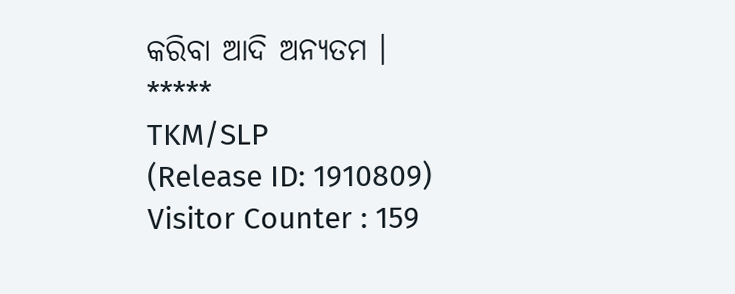କରିବା ଆଦି ଅନ୍ୟତମ ।
*****
TKM/SLP
(Release ID: 1910809)
Visitor Counter : 159